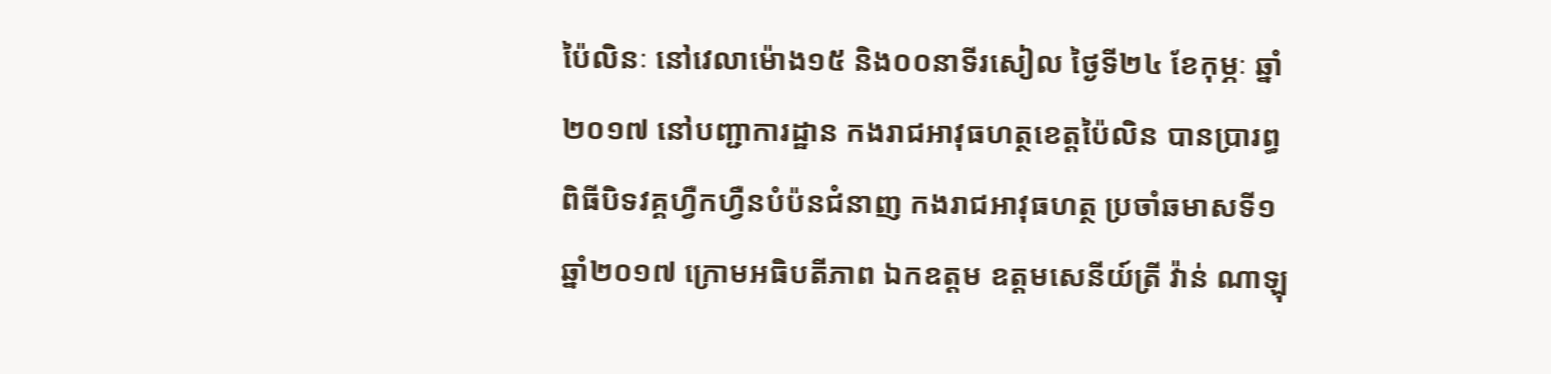ប៉ៃលិនៈ នៅវេលាម៉ោង១៥ និង០០នាទីរសៀល ថ្ងៃទី២៤ ខែកុម្ភៈ ឆ្នាំ២០១៧ នៅបញ្ជាការដ្ឋាន កងរាជអាវុធហត្ថខេត្តប៉ៃលិន បានប្រារព្ធពិធីបិទវគ្គហ្វឺកហ្វឺនបំប៉នជំនាញ កងរាជអាវុធហត្ថ ប្រចាំឆមាសទី១ ឆ្នាំ២០១៧ ក្រោមអធិបតីភាព ឯកឧត្តម ឧត្តមសេនីយ៍ត្រី វ៉ាន់ ណាឡុ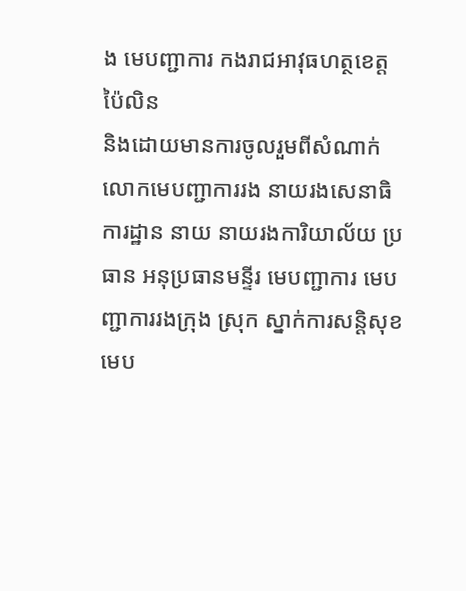ង មេបញ្ជាការ កងរាជអាវុធហត្ថខេត្តប៉ៃលិន
និងដោយមានការចូលរួមពីសំណាក់ លោកមេបញ្ជាការរង នាយរងសេនាធិការដ្ឋាន នាយ នាយរងការិយាល័យ ប្រធាន អនុប្រធានមន្ទីរ មេបញ្ជាការ មេបញ្ជាការរងក្រុង ស្រុក ស្នាក់ការសន្តិសុខ មេប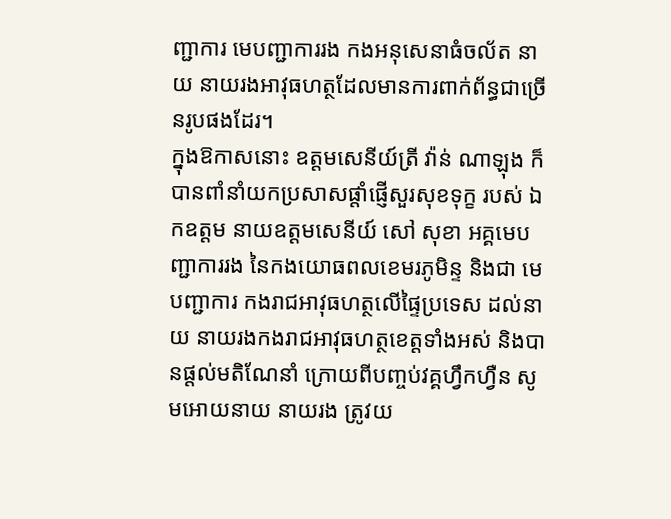ញ្ជាការ មេបញ្ជាការរង កងអនុសេនាធំចល័ត នាយ នាយរងអាវុធហត្ថដែលមានការពាក់ព័ន្ធជាច្រើនរូបផងដែរ។
ក្នុងឱកាសនោះ ឧត្តមសេនីយ៍ត្រី វ៉ាន់ ណាឡុង ក៏បានពាំនាំយកប្រសាសផ្តាំផ្ញើសួរសុខទុក្ខ របស់ ឯកឧត្តម នាយឧត្តមសេនីយ៍ សៅ សុខា អគ្គមេបញ្ជាការរង នៃកងយោធពលខេមរភូមិន្ទ និងជា មេបញ្ជាការ កងរាជអាវុធហត្ថលើផ្ទៃប្រទេស ដល់នាយ នាយរងកងរាជអាវុធហត្ថខេត្តទាំងអស់ និងបានផ្តល់មតិណែនាំ ក្រោយពីបញ្ចប់វគ្គហ្វឹកហ្វឺន សូមអោយនាយ នាយរង ត្រូវយ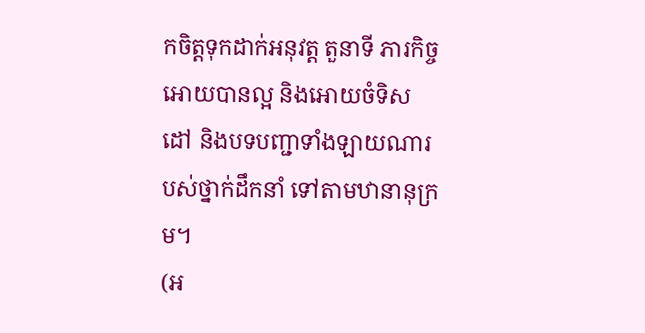កចិត្តទុកដាក់អនុវត្ត តួនាទី ភារកិច្ច អោយបានល្អ និងអោយចំទិសដៅ និងបទបញ្ជាទាំងឡាយណារបស់ថ្នាក់ដឹកនាំ ទៅតាមឋានានុក្រម។
(អ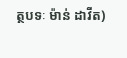ត្ថបទៈ ម៉ាន់ ដាវីត)